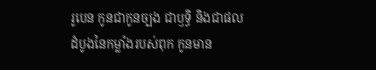រូបេន កូនជាកូនច្បង ជាឫទ្ធិ និងជាផលដំបូងនៃកម្លាំងរបស់ពុក កូនមាន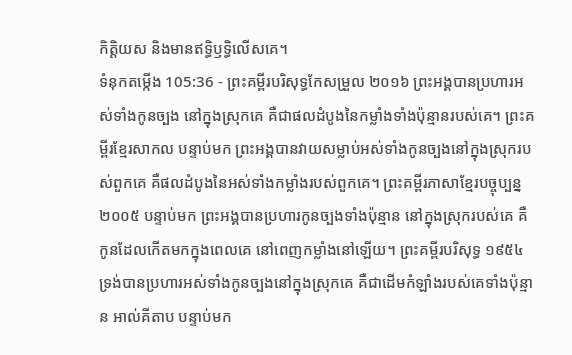កិត្តិយស និងមានឥទ្ធិឫទ្ធិលើសគេ។
ទំនុកតម្កើង 105:36 - ព្រះគម្ពីរបរិសុទ្ធកែសម្រួល ២០១៦ ព្រះអង្គបានប្រហារអស់ទាំងកូនច្បង នៅក្នុងស្រុកគេ គឺជាផលដំបូងនៃកម្លាំងទាំងប៉ុន្មានរបស់គេ។ ព្រះគម្ពីរខ្មែរសាកល បន្ទាប់មក ព្រះអង្គបានវាយសម្លាប់អស់ទាំងកូនច្បងនៅក្នុងស្រុករបស់ពួកគេ គឺផលដំបូងនៃអស់ទាំងកម្លាំងរបស់ពួកគេ។ ព្រះគម្ពីរភាសាខ្មែរបច្ចុប្បន្ន ២០០៥ បន្ទាប់មក ព្រះអង្គបានប្រហារកូនច្បងទាំងប៉ុន្មាន នៅក្នុងស្រុករបស់គេ គឺកូនដែលកើតមកក្នុងពេលគេ នៅពេញកម្លាំងនៅឡើយ។ ព្រះគម្ពីរបរិសុទ្ធ ១៩៥៤ ទ្រង់បានប្រហារអស់ទាំងកូនច្បងនៅក្នុងស្រុកគេ គឺជាដើមកំឡាំងរបស់គេទាំងប៉ុន្មាន អាល់គីតាប បន្ទាប់មក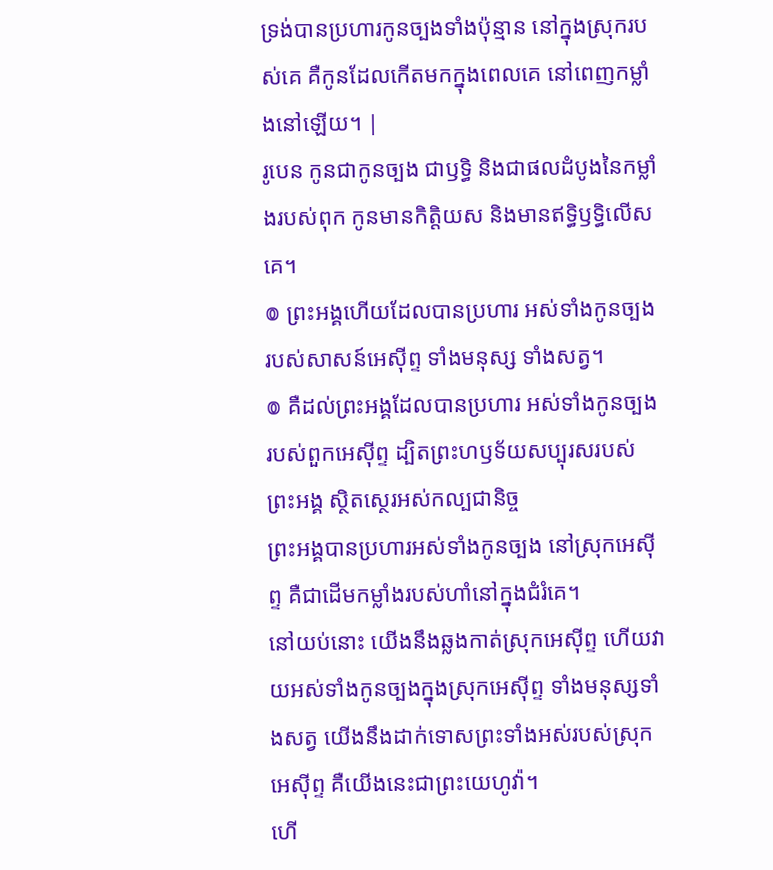ទ្រង់បានប្រហារកូនច្បងទាំងប៉ុន្មាន នៅក្នុងស្រុករបស់គេ គឺកូនដែលកើតមកក្នុងពេលគេ នៅពេញកម្លាំងនៅឡើយ។ |
រូបេន កូនជាកូនច្បង ជាឫទ្ធិ និងជាផលដំបូងនៃកម្លាំងរបស់ពុក កូនមានកិត្តិយស និងមានឥទ្ធិឫទ្ធិលើសគេ។
៙ ព្រះអង្គហើយដែលបានប្រហារ អស់ទាំងកូនច្បងរបស់សាសន៍អេស៊ីព្ទ ទាំងមនុស្ស ទាំងសត្វ។
៙ គឺដល់ព្រះអង្គដែលបានប្រហារ អស់ទាំងកូនច្បងរបស់ពួកអេស៊ីព្ទ ដ្បិតព្រះហឫទ័យសប្បុរសរបស់ព្រះអង្គ ស្ថិតស្ថេរអស់កល្បជានិច្ច
ព្រះអង្គបានប្រហារអស់ទាំងកូនច្បង នៅស្រុកអេស៊ីព្ទ គឺជាដើមកម្លាំងរបស់ហាំនៅក្នុងជំរំគេ។
នៅយប់នោះ យើងនឹងឆ្លងកាត់ស្រុកអេស៊ីព្ទ ហើយវាយអស់ទាំងកូនច្បងក្នុងស្រុកអេស៊ីព្ទ ទាំងមនុស្សទាំងសត្វ យើងនឹងដាក់ទោសព្រះទាំងអស់របស់ស្រុកអេស៊ីព្ទ គឺយើងនេះជាព្រះយេហូវ៉ា។
ហើ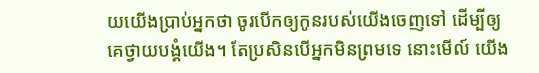យយើងប្រាប់អ្នកថា ចូរបើកឲ្យកូនរបស់យើងចេញទៅ ដើម្បីឲ្យគេថ្វាយបង្គំយើង។ តែប្រសិនបើអ្នកមិនព្រមទេ នោះមើល៍ យើង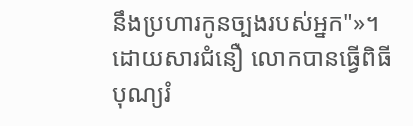នឹងប្រហារកូនច្បងរបស់អ្នក"»។
ដោយសារជំនឿ លោកបានធ្វើពិធីបុណ្យរំ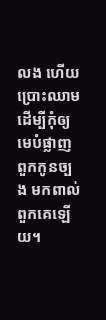លង ហើយប្រោះឈាម ដើម្បីកុំឲ្យមេបំផ្លាញពួកកូនច្បង មកពាល់ពួកគេឡើយ។